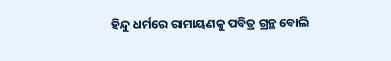ହିନ୍ଦୁ ଧର୍ମରେ ରାମାୟଣକୁ ପବିତ୍ର ଗ୍ରନ୍ଥ ବୋଲି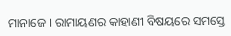ମାନାଜେ । ରାମାୟଣର କାହାଣୀ ବିଷୟରେ ସମସ୍ତେ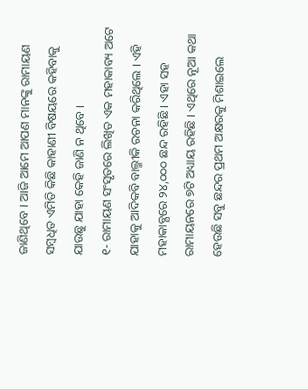ଜାଣିଥିବେ । ଆଜି ଆମେ ଆପଣ ମାନଙ୍କୁ ରାମାୟଣ ସମ୍ବଧିତ ଏମିତି କିଛି କାହାଣୀ ବିଷୟରେ କହିବାକୁ ଯାଉଛୁ ଯାହା କେହି ଜାଣି ନ ଥିବେ ।
୧- ରାମାୟଣ ସଂସୃତରେ ଲିଖିତ ଏକ ମହାକାବ୍ୟ ଅଟେ ଯାହାକୁ ଆଦିକବି ବାଲ୍ମୀକି ରଚନା କରିଥିଲେ । ଏହି ମହାକାବ୍ଯରେ ୨୪,୦୦୦ ଛନ୍ଦ ରହିଛି । ଏହା ସହ ରାମାୟନରେ ୭ଟି ଅଧ୍ୟାୟ ରହିଛି । ଏଥିରେ ନୂଆ କଥା ହେଉଛି ସବୁ ଛନ୍ଦର ପ୍ରଥମ ଅକ୍ଷରକୁ ମିଶାଇଲେ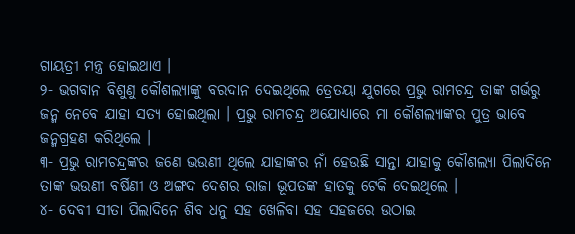ଗାୟତ୍ରୀ ମନ୍ତ୍ର ହୋଇଥାଏ ।
୨- ଭଗବାନ ବିଶୁଣୁ କୌଶଲ୍ୟାଙ୍କୁ ବରଦାନ ଦେଇଥିଲେ ତ୍ରେତୟା ଯୁଗରେ ପ୍ରଭୁ ରାମଚନ୍ଦ୍ର ତାଙ୍କ ଗର୍ଭରୁ ଜନ୍ମ ନେବେ ଯାହା ସତ୍ୟ ହୋଇଥିଲା । ପ୍ରଭୁ ରାମଚନ୍ଦ୍ର ଅଯୋଧ୍ୟାରେ ମା କୌଶଲ୍ୟାଙ୍କର ପୁତ୍ର ଭାବେ ଜନ୍ମଗ୍ରହଣ କରିଥିଲେ ।
୩- ପ୍ରଭୁ ରାମଚନ୍ଦ୍ରଙ୍କର ଜଣେ ଭଉଣୀ ଥିଲେ ଯାହାଙ୍କର ନାଁ ହେଉଛି ସାନ୍ତା ଯାହାକୁ କୌଶଲ୍ୟା ପିଲାଦିନେ ତାଙ୍କ ଭଉଣୀ ବର୍ଷିଣୀ ଓ ଅଙ୍ଗଦ ଦେଶର ରାଜା ଭୂପତଙ୍କ ହାତକୁ ଟେକି ଦେଇଥିଲେ ।
୪- ଦେବୀ ସୀତା ପିଲାଦିନେ ଶିବ ଧନୁ ସହ ଖେଳିବା ସହ ସହଜରେ ଉଠାଇ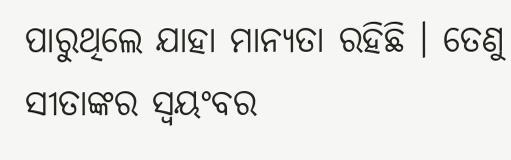ପାରୁଥିଲେ ଯାହା ମାନ୍ୟତା ରହିଛି । ତେଣୁ ସୀତାଙ୍କର ସ୍ଵୟଂବର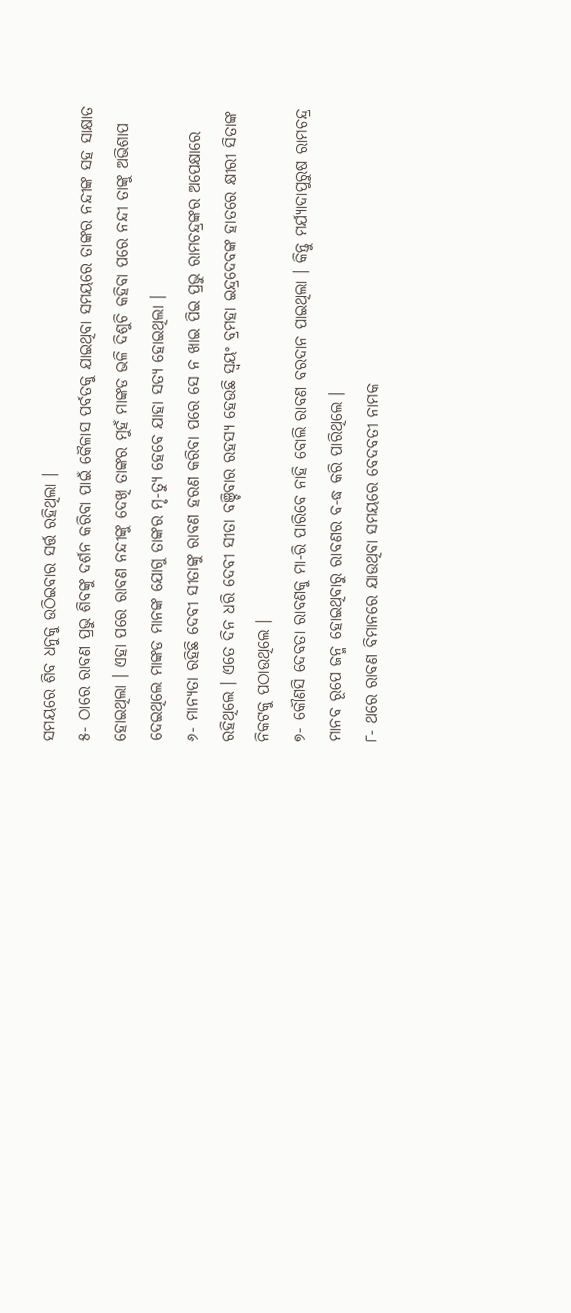ସମୟରେ ଶିବ ଧନୁକୁ ଉଠିଇବାର ସର୍ତ୍ତ ରହିଥିଲା ।
୫- ଠାରେ ରାବଣ ପ୍ରଭୁ ଶିବଙ୍କୁ ଦର୍ଶନ କରିବା ପାଇଁ କୈଳାସ ପର୍ବତକୁ ଯାଇଥିବା ସମୟରେ ତାଙ୍କର ନନ୍ଦୀଙ୍କ ସହ ସାକ୍ଷାତ ହୋଇଥିଲା । ଏହା ପରେ ରାବଣ ନନ୍ଦୀଙ୍କୁ ଦେଖି ତାଙ୍କର ମୁହଁ ମାଙ୍କଡ ଭଳି ଦିଶୁଚି କହିବା ପରେ ନନ୍ଦୀ ତାଙ୍କୁ ଅଭିଶାପ ଦେଇଥିଲେ ମାଙ୍କଡ ମାନଙ୍କ ଯୋଗୁ ତାଙ୍କର ମୃ-ତ୍ୟୁ ହେବେ ଯାହା ସତ୍ୟ ହୋଇଥିଲା ।
୬- ମାନ୍ୟତା ରହିଛି ଦେବୀ ସୀତାଙ୍କୁ ରାବଣ ହରଣ କରିବା ପରେ ସେ ନ ଖାଇ ପିଇ ପ୍ରଭୁ ରାମଚନ୍ଦ୍ରଙ୍କର ଅପେକ୍ଷାରେ ରହିଥିଲେ । ଏତେ ଦିନ ଧରି ଦେବୀ ସୀତା ବଞ୍ଚିବାର ରହସ୍ୟ ହେଉଛି ସ୍ଵୟଂ ବ୍ରମହା ଇନ୍ଦ୍ରଦେବଙ୍କ ହାତରେ କ୍ଷୀରୀ ସିତାଙ୍କ ନିକଟକୁ ପଠାଉଥିଲେ ।
୭- କୌଣସି ଦେବତା ରାବଣକୁ ମା-ରି ପାରିବେ ନାହି ବୋଲି ରାବଣ ବରଦାନ ପାଇଥିଲା । କିନ୍ତୁ ମର୍ଯ୍ୟାଦାପୁରୁଷ ରାମଚନ୍ଦ୍ର ମାନବ ରୂପେ ଜନ୍ମ ହୋଇଥିବାରୁ ରାବଣର ବ-ଦ୍ଧ କରି ପାରିଥିଲେ ।
୮- ଥରେ ରାବଣ ବିମାନରେ ଯାଉଥିବା ସମୟରେ ବେଦବତୀ ନାମକ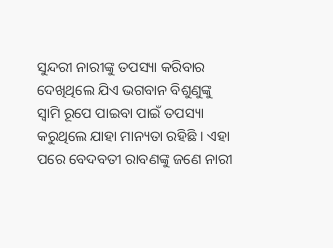ସୁନ୍ଦରୀ ନାରୀଙ୍କୁ ତପସ୍ୟା କରିବାର ଦେଖିଥିଲେ ଯିଏ ଭଗବାନ ବିଶୁଣୁଙ୍କୁ ସ୍ଵାମି ରୂପେ ପାଇବା ପାଇଁ ତପସ୍ୟା କରୁଥିଲେ ଯାହା ମାନ୍ୟତା ରହିଛି । ଏହା ପରେ ବେଦବତୀ ରାବଣଙ୍କୁ ଜଣେ ନାରୀ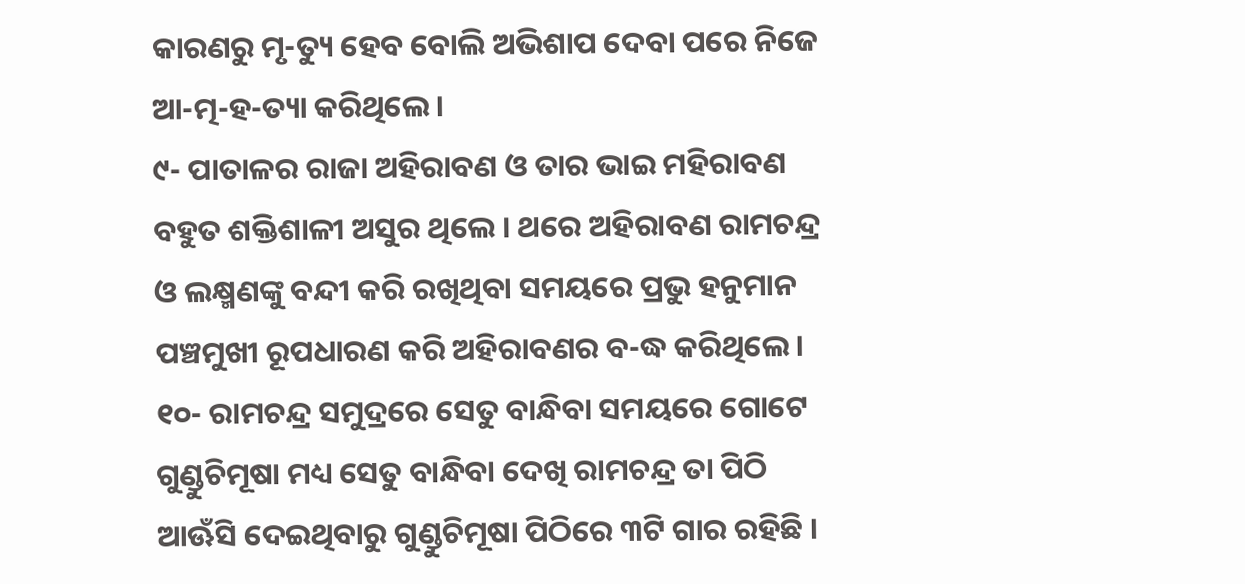କାରଣରୁ ମୃ-ତ୍ୟୁ ହେବ ବୋଲି ଅଭିଶାପ ଦେବା ପରେ ନିଜେ ଆ-ତ୍ମ-ହ-ତ୍ୟା କରିଥିଲେ ।
୯- ପାତାଳର ରାଜା ଅହିରାବଣ ଓ ତାର ଭାଇ ମହିରାବଣ ବହୁତ ଶକ୍ତିଶାଳୀ ଅସୁର ଥିଲେ । ଥରେ ଅହିରାବଣ ରାମଚନ୍ଦ୍ର ଓ ଲକ୍ଷ୍ମଣଙ୍କୁ ବନ୍ଦୀ କରି ରଖିଥିବା ସମୟରେ ପ୍ରଭୁ ହନୁମାନ ପଞ୍ଚମୁଖୀ ରୂପଧାରଣ କରି ଅହିରାବଣର ବ-ଦ୍ଧ କରିଥିଲେ ।
୧୦- ରାମଚନ୍ଦ୍ର ସମୁଦ୍ରରେ ସେତୁ ବାନ୍ଧିବା ସମୟରେ ଗୋଟେ ଗୁଣ୍ଡୁଚିମୂଷା ମଧ୍ୟ ସେତୁ ବାନ୍ଧିବା ଦେଖି ରାମଚନ୍ଦ୍ର ତା ପିଠି ଆଊଁସି ଦେଇଥିବାରୁ ଗୁଣ୍ଡୁଚିମୂଷା ପିଠିରେ ୩ଟି ଗାର ରହିଛି ।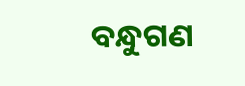ବନ୍ଧୁଗଣ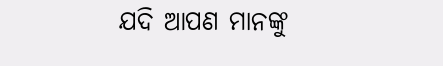ଯଦି ଆପଣ ମାନଙ୍କୁ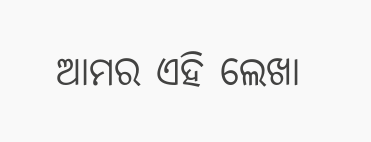ଆମର ଏହି ଲେଖା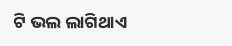ଟି ଭଲ ଲାଗିଥାଏ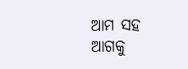ଆମ ସହ ଆଗକୁ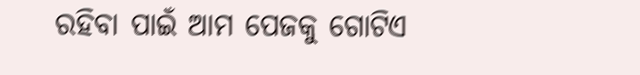ରହିବା ପାଇଁ ଆମ ପେଜକୁ ଗୋଟିଏ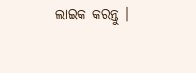ଲାଇକ କରନ୍ତୁ ।